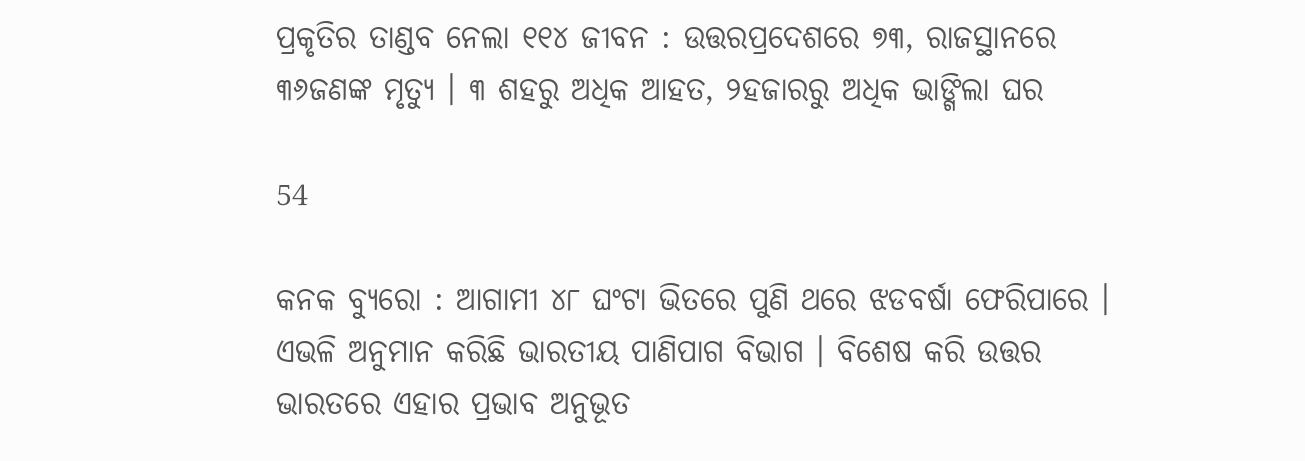ପ୍ରକୃତିର ତାଣ୍ଡବ ନେଲା ୧୧୪ ଜୀବନ : ଉତ୍ତରପ୍ରଦେଶରେ ୭୩, ରାଜସ୍ଥାନରେ ୩୬ଜଣଙ୍କ ମୃତ୍ୟୁ । ୩ ଶହରୁ ଅଧିକ ଆହତ, ୨ହଜାରରୁ ଅଧିକ ଭାଙ୍ଗିଲା ଘର

54

କନକ ବ୍ୟୁରୋ : ଆଗାମୀ ୪୮ ଘଂଟା ଭିତରେ ପୁଣି ଥରେ ଝଡବର୍ଷା ଫେରିପାରେ । ଏଭଳି ଅନୁମାନ କରିଛି ଭାରତୀୟ ପାଣିପାଗ ବିଭାଗ । ବିଶେଷ କରି ଉତ୍ତର ଭାରତରେ ଏହାର ପ୍ରଭାବ ଅନୁଭୂତ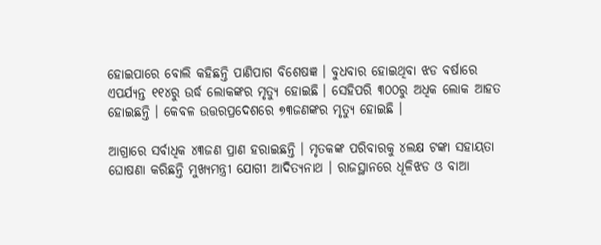ହୋଇପାରେ ବୋଲି କହିଛନ୍ତି ପାଣିପାଗ ବିଶେଷଜ୍ଞ । ବୁଧବାର ହୋଇଥିବା ଝଡ ବର୍ଷାରେ ଏପର୍ଯ୍ୟନ୍ତ ୧୧୪ରୁ ଉର୍ଦ୍ଧ ଲୋକଙ୍କର ମୃତ୍ୟୁ ହୋଇଛି । ସେହିପରି ୩୦୦ରୁ ଅଧିକ ଲୋକ ଆହତ ହୋଇଛନ୍ତି । କେବଳ ଉତ୍ତରପ୍ରଦେଶରେ ୭୩ଜଣଙ୍କର ମୃତ୍ୟୁ ହୋଇଛି ।

ଆଗ୍ରାରେ ସର୍ବାଧିକ ୪୩ଜଣ ପ୍ରାଣ ହରାଇଛନ୍ତି । ମୃତକଙ୍କ ପରିବାରକୁ ୪ଲକ୍ଷ ଟଙ୍କା ସହାୟତା ଘୋଷଣା କରିଛନ୍ତି ମୁଖ୍ୟମନ୍ତ୍ରୀ ଯୋଗୀ ଆଦିତ୍ୟନାଥ । ରାଜସ୍ଥାନରେ ଧୂଳିଝଡ ଓ ବାଆ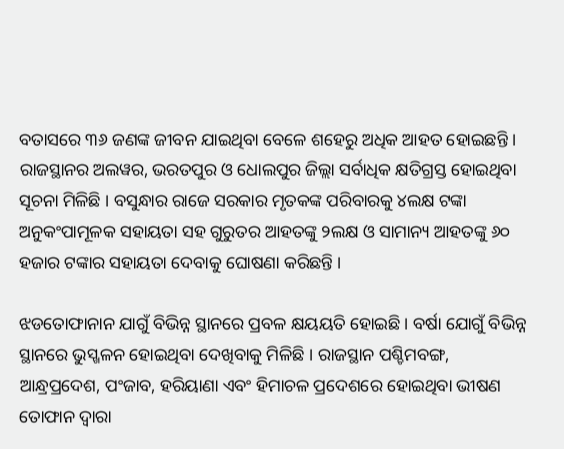ବତାସରେ ୩୬ ଜଣଙ୍କ ଜୀବନ ଯାଇଥିବା ବେଳେ ଶହେରୁ ଅଧିକ ଆହତ ହୋଇଛନ୍ତି । ରାଜସ୍ଥାନର ଅଲୱର, ଭରତପୁର ଓ ଧୋଲପୁର ଜିଲ୍ଲା ସର୍ବାଧିକ କ୍ଷତିଗ୍ରସ୍ତ ହୋଇଥିବା ସୂଚନା ମିଳିଛି । ବସୁନ୍ଧାର ରାଜେ ସରକାର ମୃତକଙ୍କ ପରିବାରକୁ ୪ଲକ୍ଷ ଟଙ୍କା ଅନୁକଂପାମୂଳକ ସହାୟତା ସହ ଗୁରୁତର ଆହତଙ୍କୁ ୨ଲକ୍ଷ ଓ ସାମାନ୍ୟ ଆହତଙ୍କୁ ୬୦ ହଜାର ଟଙ୍କାର ସହାୟତା ଦେବାକୁ ଘୋଷଣା କରିଛନ୍ତି ।

ଝଡତୋଫାନାନ ଯାଗୁଁ ବିଭିନ୍ନ ସ୍ଥାନରେ ପ୍ରବଳ କ୍ଷୟୟତି ହୋଇଛି । ବର୍ଷା ଯୋଗୁଁ ବିଭିନ୍ନ ସ୍ଥାନରେ ଭୁସ୍ଖଳନ ହୋଇଥିବା ଦେଖିବାକୁ ମିଳିଛି । ରାଜସ୍ଥାନ ପଶ୍ଚିମବଙ୍ଗ, ଆନ୍ଧ୍ରପ୍ରଦେଶ, ପଂଜାବ, ହରିୟାଣା ଏବଂ ହିମାଚଳ ପ୍ରଦେଶରେ ହୋଇଥିବା ଭୀଷଣ ତୋଫାନ ଦ୍ୱାରା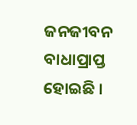ଜନଜୀବନ ବାଧାପ୍ରାପ୍ତ ହୋଇଛି ।